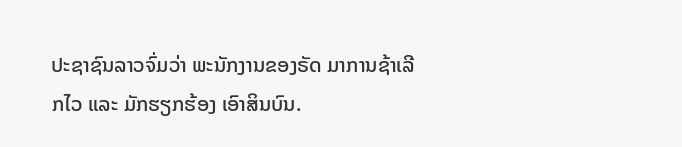ປະຊາຊົນລາວຈົ່ມວ່າ ພະນັກງານຂອງຣັດ ມາການຊ້າເລີກໄວ ແລະ ມັກຮຽກຮ້ອງ ເອົາສິນບົນ.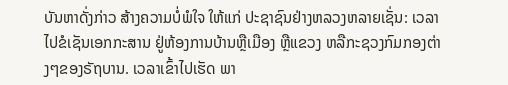ບັນຫາດັ່ງກ່າວ ສ້າງຄວາມບໍ່ພໍໃຈ ໃຫ້ແກ່ ປະຊາຊົນຢ່າງຫລວງຫລາຍເຊັ່ນ: ເວລາໄປຂໍເຊັນເອກກະສານ ຢູ່ຫ້ອງການບ້ານຫຼືເມືອງ ຫຼືແຂວງ ຫລືກະຊວງກົມກອງຕ່າງໆຂອງຣັຖບານ. ເວລາເຂົ້າໄປເຮັດ ພາ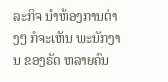ລະກິຈ ນໍາຫ້ອງການຕ່າງໆ ກໍຈະເຫັນ ພະນັກງານ ຂອງຣັດ ຫລາຍຄົນ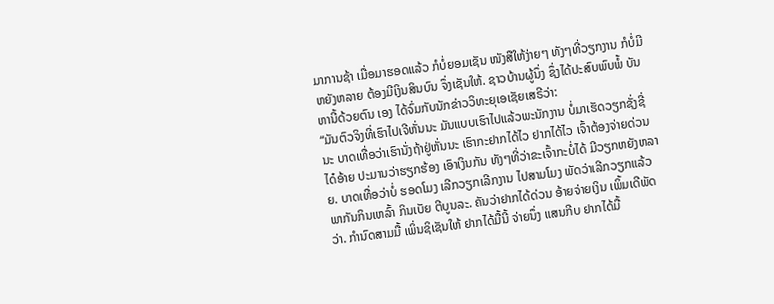ມາການຊ້າ ເມື່ອມາຮອດແລ້ວ ກໍບໍ່ຍອມເຊັນ ໜັງສືໃຫ້ງ່າຍໆ ທັງໆທີ່ວຽກງານ ກໍບໍ່ມີຫຍັງຫລາຍ ຕ້ອງມີເງິນສິນບົນ ຈຶ່ງເຊັນໃຫ້. ຊາວບ້ານຜູ້ນຶ່ງ ຊຶ່ງໄດ້ປະສົບພົບພໍ້ ບັນຫານີ້ດ້ວຍຕົນ ເອງ ໄດ້ຈົ່ມກັບນັກຂ່າວວິທະຍຸເອເຊັຍເສຣີວ່າ:
“ມັນຕົວຈິງທີ່ເຮົາໄປເຈີຫັ່ນນະ ມັນແບບເຮົາໄປແລ້ວພະນັກງານ ບໍ່ມາເຮັດວຽກຊັ່ງຊີ່ນະ ບາດເທື່ອວ່າເຮົານັ່ງຖ້າຢູ່ຫັ່ນນະ ເຮົາກະຢາກໄດ້ໄວ ຢາກໄດ້ໄວ ເຈົ້າຕ້ອງຈ່າຍດ່ວນ ໄດ໋ອ້າຍ ປະມານວ່າຮຽກຮ້ອງ ເອົາເງິນກັນ ທັງໆທີ່ວ່າຂະເຈົ້າກະບໍ່ໄດ້ ມີວຽກຫຍັງຫລາຍ. ບາດເທື່ອວ່າບໍ່ ຮອດໂມງ ເລີກວຽກເລີກງານ ໄປສາມໂມງ ພັດວ່າເລີກວຽກແລ້ວ ພາກັນກິນເຫລົ້າ ກິນເບັຍ ຕີບູນລະ. ຄັນວ່າຢາກໄດ້ດ່ວນ ອ້າຍຈ່າຍເງິນ ເພິ້ມເດີພັດວ່າ. ກຳນົດສາມມື້ ເພິ່ນຊິເຊັນໃຫ້ ຢາກໄດ້ມື້ນີ້ ຈ່າຍນຶ່ງ ແສນກີບ ຢາກໄດ້ມື້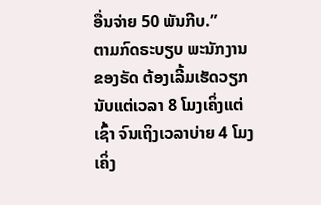ອື່ນຈ່າຍ 50 ພັນກີບ.”
ຕາມກົດຣະບຽບ ພະນັກງານຂອງຣັດ ຕ້ອງເລີ້ມເຮັດວຽກນັບແຕ່ເວລາ 8 ໂມງເຄິ່ງແຕ່ເຊົ້າ ຈົນເຖິງເວລາບ່າຍ 4 ໂມງເຄິ່ງ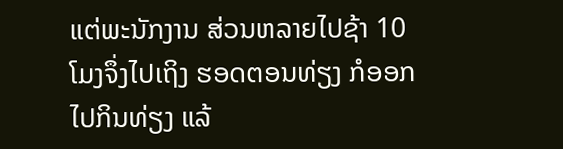ແຕ່ພະນັກງານ ສ່ວນຫລາຍໄປຊ້າ 10 ໂມງຈຶ່ງໄປເຖິງ ຮອດຕອນທ່ຽງ ກໍອອກໄປກິນທ່ຽງ ແລ້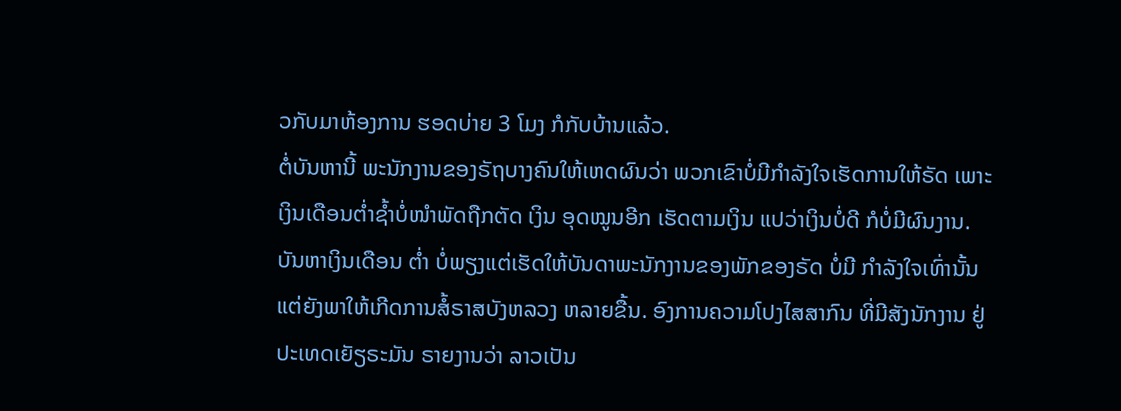ວກັບມາຫ້ອງການ ຮອດບ່າຍ 3 ໂມງ ກໍກັບບ້ານແລ້ວ.
ຕໍ່ບັນຫານີ້ ພະນັກງານຂອງຣັຖບາງຄົນໃຫ້ເຫດຜົນວ່າ ພວກເຂົາບໍ່ມີກຳລັງໃຈເຮັດການໃຫ້ຣັດ ເພາະເງິນເດືອນຕໍ່າຊໍ້າບໍ່ໜໍາພັດຖືກຕັດ ເງິນ ອຸດໝູນອີກ ເຮັດຕາມເງິນ ແປວ່າເງິນບໍ່ດີ ກໍບໍ່ມີຜົນງານ. ບັນຫາເງິນເດືອນ ຕໍ່າ ບໍ່ພຽງແຕ່ເຮັດໃຫ້ບັນດາພະນັກງານຂອງພັກຂອງຣັດ ບໍ່ມີ ກໍາລັງໃຈເທົ່ານັ້ນ ແຕ່ຍັງພາໃຫ້ເກີດການສໍ້ຣາສບັງຫລວງ ຫລາຍຂື້ນ. ອົງການຄວາມໂປງໄສສາກົນ ທີ່ມີສັງນັກງານ ຢູ່ປະເທດເຍັຽຣະມັນ ຣາຍງານວ່າ ລາວເປັນ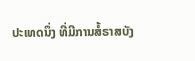ປະເທດນຶ່ງ ທີ່ມີການສໍ້ຣາສບັງ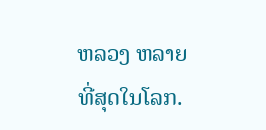ຫລວງ ຫລາຍທີ່ສຸດໃນໂລກ.